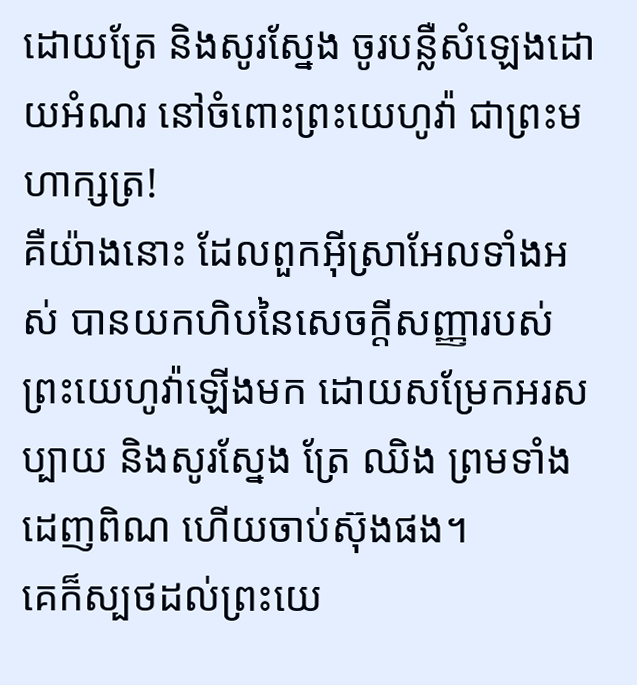ដោយត្រែ និងសូរស្នែង ចូរបន្លឺសំឡេងដោយអំណរ នៅចំពោះព្រះយេហូវ៉ា ជាព្រះមហាក្សត្រ!
គឺយ៉ាងនោះ ដែលពួកអ៊ីស្រាអែលទាំងអស់ បានយកហិបនៃសេចក្ដីសញ្ញារបស់ព្រះយេហូវ៉ាឡើងមក ដោយសម្រែកអរសប្បាយ និងសូរស្នែង ត្រែ ឈិង ព្រមទាំងដេញពិណ ហើយចាប់ស៊ុងផង។
គេក៏ស្បថដល់ព្រះយេ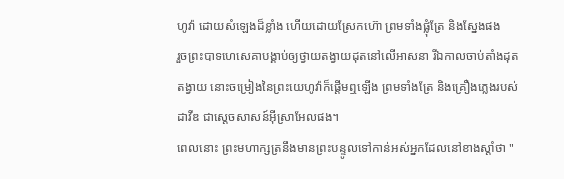ហូវ៉ា ដោយសំឡេងដ៏ខ្លាំង ហើយដោយស្រែកហ៊ោ ព្រមទាំងផ្លុំត្រែ និងស្នែងផង
រួចព្រះបាទហេសេគាបង្គាប់ឲ្យថ្វាយតង្វាយដុតនៅលើអាសនា រីឯកាលចាប់តាំងដុតតង្វាយ នោះចម្រៀងនៃព្រះយេហូវ៉ាក៏ផ្តើមឮឡើង ព្រមទាំងត្រែ និងគ្រឿងភ្លេងរបស់ដាវីឌ ជាស្តេចសាសន៍អ៊ីស្រាអែលផង។
ពេលនោះ ព្រះមហាក្សត្រនឹងមានព្រះបន្ទូលទៅកាន់អស់អ្នកដែលនៅខាងស្តាំថា "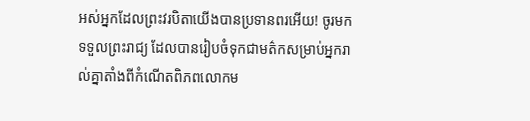អស់អ្នកដែលព្រះវរបិតាយើងបានប្រទានពរអើយ! ចូរមកទទួលព្រះរាជ្យ ដែលបានរៀបចំទុកជាមត៌កសម្រាប់អ្នករាល់គ្នាតាំងពីកំណើតពិភពលោកម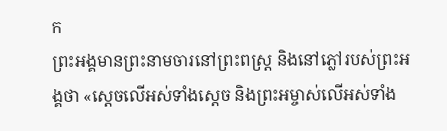ក
ព្រះអង្គមានព្រះនាមចារនៅព្រះពស្ត្រ និងនៅភ្លៅរបស់ព្រះអង្គថា «ស្តេចលើអស់ទាំងស្តេច និងព្រះអម្ចាស់លើអស់ទាំង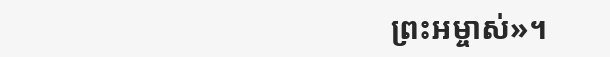ព្រះអម្ចាស់»។